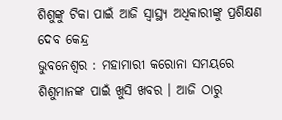ଶିଶୁଙ୍କୁ ଟିକା ପାଇଁ ଆଜି ସ୍ୱାସ୍ଥ୍ୟ ଅଧିକାରୀଙ୍କୁ ପ୍ରଶିକ୍ଷଣ ଦେବ କେନ୍ଦ୍ର
ଭୁବନେଶ୍ୱର : ମହାମାରୀ କରୋନା ସମୟରେ ଶିଶୁମାନଙ୍କ ପାଇଁ ଖୁସି ଖବର । ଆଜି ଠାରୁ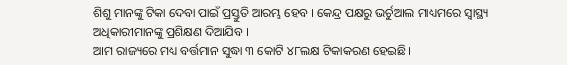ଶିଶୁ ମାନଙ୍କୁ ଟିକା ଦେବା ପାଇଁ ପ୍ରସ୍ତୁତି ଆରମ୍ଭ ହେବ । କେନ୍ଦ୍ର ପକ୍ଷରୁ ଭର୍ଚୁଆଲ ମାଧ୍ୟମରେ ସ୍ୱାସ୍ଥ୍ୟ ଅଧିକାରୀମାନଙ୍କୁ ପ୍ରଶିକ୍ଷଣ ଦିଆଯିବ ।
ଆମ ରାଜ୍ୟରେ ମଧ୍ୟ ବର୍ତ୍ତମାନ ସୁଦ୍ଧା ୩ କୋଟି ୪୮ଲକ୍ଷ ଟିକାକରଣ ହେଇଛି।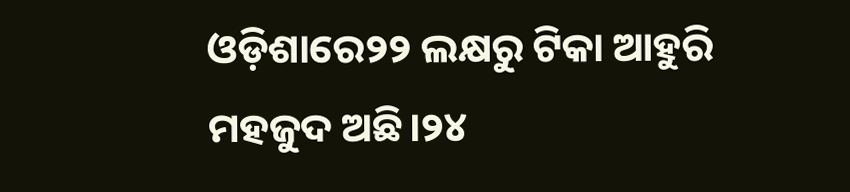ଓଡ଼ିଶାରେ୨୨ ଲକ୍ଷରୁ ଟିକା ଆହୁରି ମହଜୁଦ ଅଛି।୨୪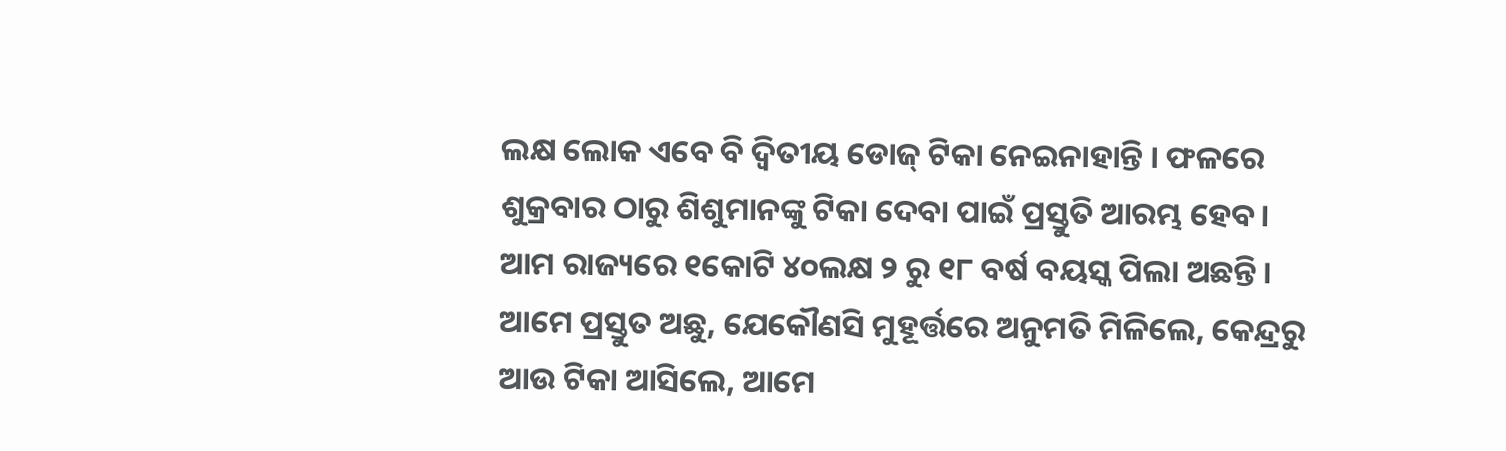ଲକ୍ଷ ଲୋକ ଏବେ ବି ଦ୍ବିତୀୟ ଡୋଜ୍ ଟିକା ନେଇନାହାନ୍ତି । ଫଳରେ ଶୁକ୍ରବାର ଠାରୁ ଶିଶୁମାନଙ୍କୁ ଟିକା ଦେବା ପାଇଁ ପ୍ରସ୍ତୁତି ଆରମ୍ଭ ହେବ। ଆମ ରାଜ୍ୟରେ ୧କୋଟି ୪୦ଲକ୍ଷ ୨ ରୁ ୧୮ ବର୍ଷ ବୟସ୍କ ପିଲା ଅଛନ୍ତି। ଆମେ ପ୍ରସ୍ତୁତ ଅଛୁ, ଯେକୌଣସି ମୁହୂର୍ତ୍ତରେ ଅନୁମତି ମିଳିଲେ, କେନ୍ଦ୍ରରୁ ଆଉ ଟିକା ଆସିଲେ, ଆମେ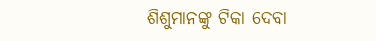ଶିଶୁମାନଙ୍କୁ ଟିକା ଦେବା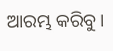ଆରମ୍ଭ କରିବୁ।